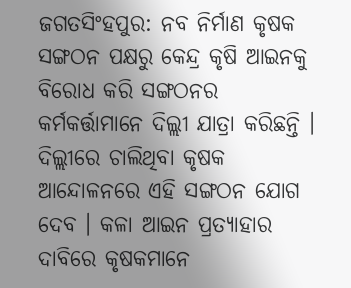ଜଗତସିଂହପୁର: ନବ ନିର୍ମାଣ କୃଷକ ସଙ୍ଗଠନ ପକ୍ଷରୁ କେନ୍ଦ୍ର କୃଷି ଆଇନକୁ ବିରୋଧ କରି ସଙ୍ଗଠନର କର୍ମକର୍ତ୍ତାମାନେ ଦିଲ୍ଲୀ ଯାତ୍ରା କରିଛନ୍ତି । ଦିଲ୍ଲୀରେ ଚାଲିଥିବା କୃଷକ ଆନ୍ଦୋଳନରେ ଏହି ସଙ୍ଗଠନ ଯୋଗ ଦେବ । କଳା ଆଇନ ପ୍ରତ୍ୟାହାର ଦାବିରେ କୃଷକମାନେ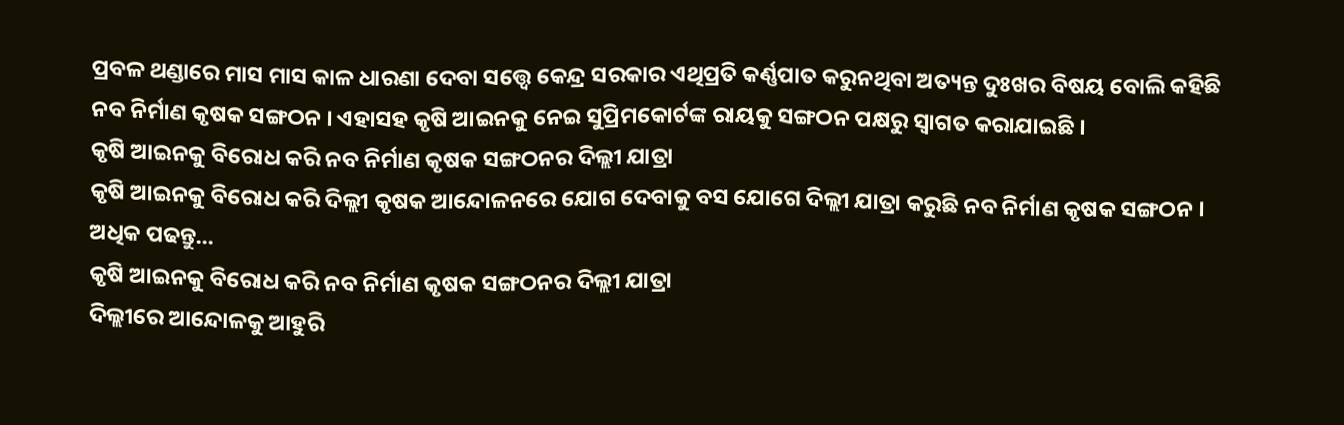ପ୍ରବଳ ଥଣ୍ଡାରେ ମାସ ମାସ କାଳ ଧାରଣା ଦେବା ସତ୍ତ୍ବେ କେନ୍ଦ୍ର ସରକାର ଏଥିପ୍ରତି କର୍ଣ୍ଣପାତ କରୁନଥିବା ଅତ୍ୟନ୍ତ ଦୁଃଖର ବିଷୟ ବୋଲି କହିଛି ନବ ନିର୍ମାଣ କୃଷକ ସଙ୍ଗଠନ । ଏହାସହ କୃଷି ଆଇନକୁ ନେଇ ସୁପ୍ରିମକୋର୍ଟଙ୍କ ରାୟକୁ ସଙ୍ଗଠନ ପକ୍ଷରୁ ସ୍ବାଗତ କରାଯାଇଛି ।
କୃଷି ଆଇନକୁ ବିରୋଧ କରି ନବ ନିର୍ମାଣ କୃଷକ ସଙ୍ଗଠନର ଦିଲ୍ଲୀ ଯାତ୍ରା
କୃଷି ଆଇନକୁ ବିରୋଧ କରି ଦିଲ୍ଲୀ କୃଷକ ଆନ୍ଦୋଳନରେ ଯୋଗ ଦେବାକୁ ବସ ଯୋଗେ ଦିଲ୍ଲୀ ଯାତ୍ରା କରୁଛି ନବ ନିର୍ମାଣ କୃଷକ ସଙ୍ଗଠନ । ଅଧିକ ପଢନ୍ତୁ...
କୃଷି ଆଇନକୁ ବିରୋଧ କରି ନବ ନିର୍ମାଣ କୃଷକ ସଙ୍ଗଠନର ଦିଲ୍ଲୀ ଯାତ୍ରା
ଦିଲ୍ଲୀରେ ଆନ୍ଦୋଳକୁ ଆହୁରି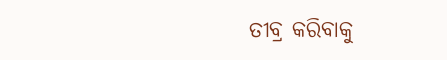ତୀବ୍ର କରିବାକୁ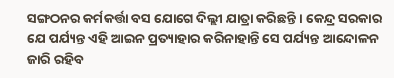ସଙ୍ଗଠନର କର୍ମକର୍ତ୍ତା ବସ ଯୋଗେ ଦିଲ୍ଲୀ ଯାତ୍ରା କରିଛନ୍ତି । କେନ୍ଦ୍ର ସରକାର ଯେ ପର୍ଯ୍ୟନ୍ତ ଏହି ଆଇନ ପ୍ରତ୍ୟାହାର କରିନାହାନ୍ତି ସେ ପର୍ଯ୍ୟନ୍ତ ଆନ୍ଦୋଳନ ଜାରି ରହିବ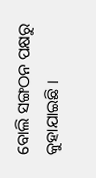ବୋଲି ସଙ୍ଗଠନ ପକ୍ଷରୁ କୁହାଯାଇଛି ।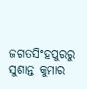ଜଗତସିଂହପୁରରୁ ସୁଶାନ୍ତ କୁମାର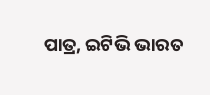ପାତ୍ର, ଇଟିଭି ଭାରତ